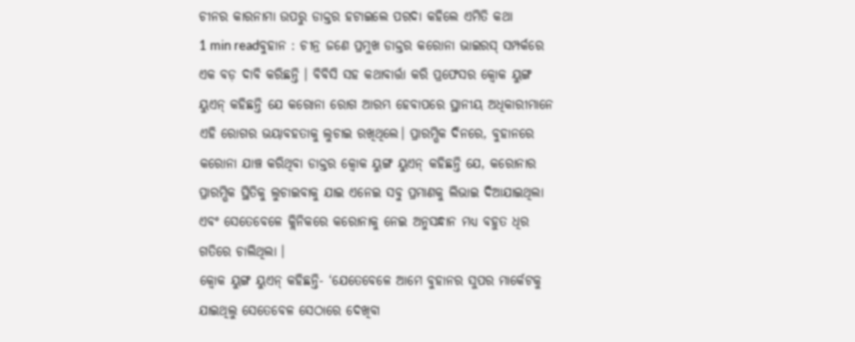ଚୀନର କାରନାମା ଉପରୁ ଡାକ୍ତର ହଟାଇଲେ ପରଦା କହିଲେ ଏମିତି କଥା
1 min readବୁହାନ : ଚୀନ୍ର ଜଣେ ପ୍ରମୁଖ ଡାକ୍ତର କରୋନା ଭାଇରସ୍ ସମ୍ପର୍କରେ ଏକ ବଡ଼ ଦାବି କରିଛନ୍ତି । ବିବିସି ସହ କଥାବାର୍ତ୍ତା କରି ପ୍ରଫେସର କ୍ୱୋକ ୟୁଙ୍ଗ ୟୁଏନ୍ କହିଛନ୍ତି ଯେ କରୋନା ରୋଗ ଆରମ୍ଭ ହେବାପରେ ସ୍ଥାନୀୟ ଅଧିକାରୀମାନେ ଏହି ରୋଗର ଭୟାବହତାକୁ ଲୁଚାଇ ରଖିଥିଲେ। ପ୍ରାରମ୍ଭିକ ଦିନରେ, ବୁହାନରେ କରୋନା ଯାଞ୍ଚ କରିଥିବା ଡାକ୍ତର କ୍ୱୋକ ୟୁଙ୍ଗ ୟୁଏନ୍ କହିଛନ୍ତି ଯେ, କରୋନାର ପ୍ରାରମ୍ଭିକ ସ୍ଥିତିକୁ ଲୁଚାଇବାକୁ ଯାଇ ଏନେଇ ସବୁ ପ୍ରମାଣକୁ ଲିଭାଇ ଦିଆଯାଇଥିଲା ଏବଂ ସେତେବେଳେ କ୍ଲିନିକରେ କରୋନାକୁ ନେଇ ଅନୁସନ୍ଧାନ ମଧ୍ୟ ବହୁତ ଧିର ଗତିରେ ଚାଲିଥିଲା ।
କ୍ୱୋକ ୟୁଙ୍ଗ ୟୁଏନ୍ କହିଛନ୍ତି- ‘ଯେତେବେଳେ ଆମେ ବୁହାନର ସୁପର ମାର୍କେଟକୁ ଯାଇଥିଲୁ ସେତେବେଳ ସେଠାରେ ଦେଖିବା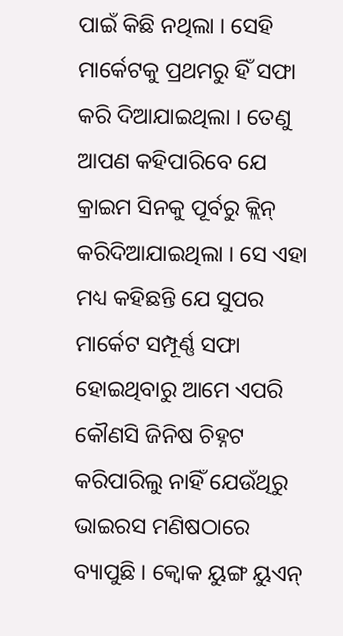ପାଇଁ କିଛି ନଥିଲା । ସେହି ମାର୍କେଟକୁ ପ୍ରଥମରୁ ହିଁ ସଫା କରି ଦିଆଯାଇଥିଲା । ତେଣୁ ଆପଣ କହିପାରିବେ ଯେ କ୍ରାଇମ ସିନକୁ ପୂର୍ବରୁ କ୍ଲିନ୍ କରିଦିଆଯାଇଥିଲା । ସେ ଏହା ମଧ୍ୟ କହିଛନ୍ତି ଯେ ସୁପର ମାର୍କେଟ ସମ୍ପୂର୍ଣ୍ଣ ସଫା ହୋଇଥିବାରୁ ଆମେ ଏପରି କୌଣସି ଜିନିଷ ଚିହ୍ନଟ କରିପାରିଲୁ ନାହିଁ ଯେଉଁଥିରୁ ଭାଇରସ ମଣିଷଠାରେ ବ୍ୟାପୁଛି । କ୍ୱୋକ ୟୁଙ୍ଗ ୟୁଏନ୍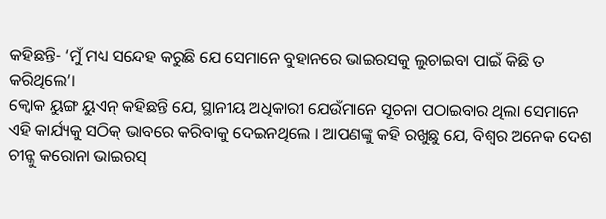କହିଛନ୍ତି- ‘ମୁଁ ମଧ୍ୟ ସନ୍ଦେହ କରୁଛି ଯେ ସେମାନେ ବୁହାନରେ ଭାଇରସକୁ ଲୁଚାଇବା ପାଇଁ କିଛି ତ କରିଥିଲେ’।
କ୍ୱୋକ ୟୁଙ୍ଗ ୟୁଏନ୍ କହିଛନ୍ତି ଯେ, ସ୍ଥାନୀୟ ଅଧିକାରୀ ଯେଉଁମାନେ ସୂଚନା ପଠାଇବାର ଥିଲା ସେମାନେ ଏହି କାର୍ଯ୍ୟକୁ ସଠିକ୍ ଭାବରେ କରିବାକୁ ଦେଇନଥିଲେ । ଆପଣଙ୍କୁ କହି ରଖୁଛୁ ଯେ, ବିଶ୍ୱର ଅନେକ ଦେଶ ଚୀନ୍କୁ କରୋନା ଭାଇରସ୍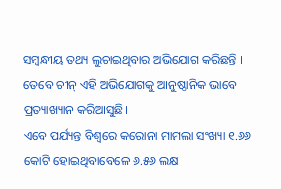ସମ୍ବନ୍ଧୀୟ ତଥ୍ୟ ଲୁଚାଇଥିବାର ଅଭିଯୋଗ କରିଛନ୍ତି । ତେବେ ଚୀନ୍ ଏହି ଅଭିଯୋଗକୁ ଆନୁଷ୍ଠାନିକ ଭାବେ ପ୍ରତ୍ୟାଖ୍ୟାନ କରିଆସୁଛି।
ଏବେ ପର୍ଯ୍ୟନ୍ତ ବିଶ୍ୱରେ କରୋନା ମାମଲା ସଂଖ୍ୟା ୧.୬୬ କୋଟି ହୋଇଥିବାବେଳେ ୬.୫୬ ଲକ୍ଷ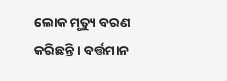ଲୋକ ମୃତ୍ୟୁ ବରଣ କରିଛନ୍ତି । ବର୍ତ୍ତମାନ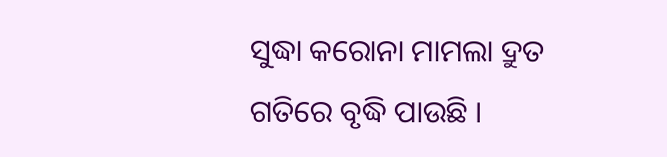ସୁଦ୍ଧା କରୋନା ମାମଲା ଦ୍ରୁତ ଗତିରେ ବୃଦ୍ଧି ପାଉଛି ।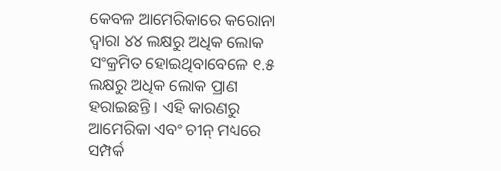କେବଳ ଆମେରିକାରେ କରୋନା ଦ୍ୱାରା ୪୪ ଲକ୍ଷରୁ ଅଧିକ ଲୋକ ସଂକ୍ରମିତ ହୋଇଥିବାବେଳେ ୧.୫ ଲକ୍ଷରୁ ଅଧିକ ଲୋକ ପ୍ରାଣ ହରାଇଛନ୍ତି । ଏହି କାରଣରୁ ଆମେରିକା ଏବଂ ଚୀନ୍ ମଧ୍ୟରେ ସମ୍ପର୍କ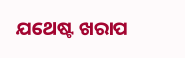ଯଥେଷ୍ଟ ଖରାପ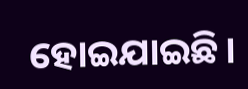ହୋଇଯାଇଛି।